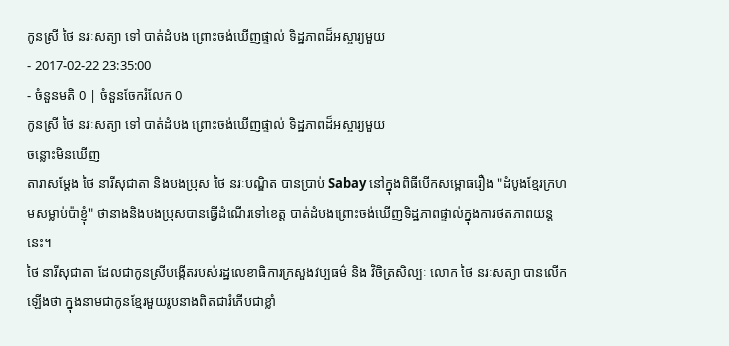កូនស្រី ថៃ នរៈសត្យា ទៅ បាត់ដំបង ព្រោះចង់ឃើញផ្ទាល់ ទិដ្ឋភាពដ៏អស្ចារ្យមួយ
- 2017-02-22 23:35:00
- ចំនួនមតិ 0 | ចំនួនចែករំលែក 0
កូនស្រី ថៃ នរៈសត្យា ទៅ បាត់ដំបង ព្រោះចង់ឃើញផ្ទាល់ ទិដ្ឋភាពដ៏អស្ចារ្យមួយ
ចន្លោះមិនឃើញ
តារាសម្ដែង ថៃ នារីសុជាតា និងបងប្រុស ថៃ នរៈបណ្ឌិត បានប្រាប់ Sabay នៅក្នុងពិធីបើកសម្ពោធរឿង "ដំបូងខ្មែរក្រហមសម្លាប់ប៉ាខ្ញុំ" ថានាងនិងបងប្រុសបានធ្វើដំណើរទៅខេត្ត បាត់ដំបងព្រោះចង់ឃើញទិដ្ឋភាពផ្ទាល់ក្នុងការថតភាពយន្តនេះ។
ថៃ នារីសុជាតា ដែលជាកូនស្រីបង្កើតរបស់រដ្ឋលេខាធិការក្រសួងវប្បធម៌ និង វិចិត្រសិល្បៈ លោក ថៃ នរៈសត្យា បានលើកឡើងថា ក្នុងនាមជាកូនខ្មែរមួយរូបនាងពិតជារំភើបជាខ្លាំ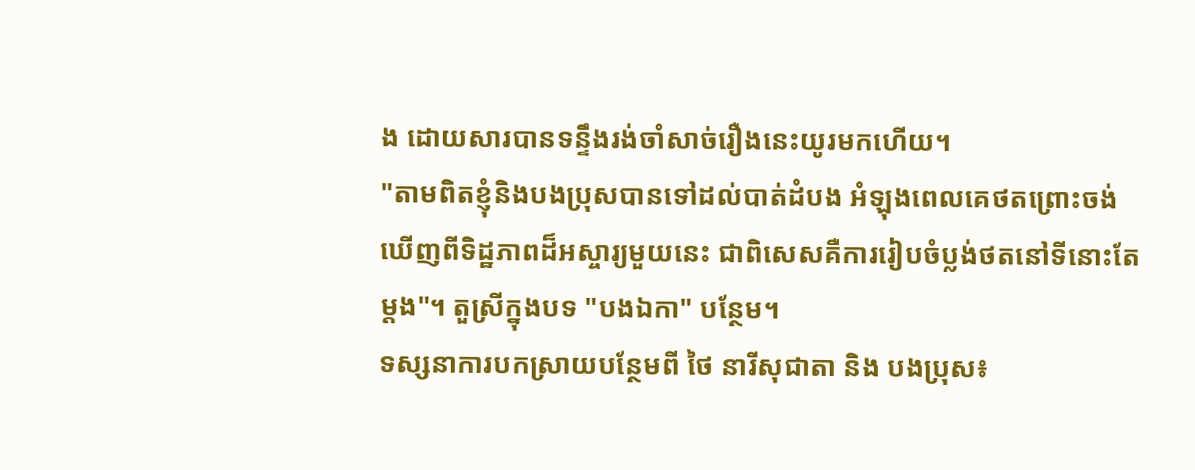ង ដោយសារបានទន្ទឹងរង់ចាំសាច់រឿងនេះយូរមកហើយ។
"តាមពិតខ្ញុំនិងបងប្រុសបានទៅដល់បាត់ដំបង អំឡុងពេលគេថតព្រោះចង់ឃើញពីទិដ្ឋភាពដ៏អស្ចារ្យមួយនេះ ជាពិសេសគឺការរៀបចំប្លង់ថតនៅទីនោះតែម្ដង"។ តួស្រីក្នុងបទ "បងឯកា" បន្ថែម។
ទស្សនាការបកស្រាយបន្ថែមពី ថៃ នារីសុជាតា និង បងប្រុស៖